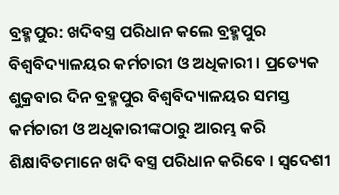ବ୍ରହ୍ମପୁର: ଖଦିବସ୍ତ୍ର ପରିଧାନ କଲେ ବ୍ରହ୍ମପୁର ବିଶ୍ବବିଦ୍ୟାଳୟର କର୍ମଚାରୀ ଓ ଅଧିକାରୀ । ପ୍ରତ୍ୟେକ ଶୁକ୍ରବାର ଦିନ ବ୍ରହ୍ମପୁର ବିଶ୍ବବିଦ୍ୟାଳୟର ସମସ୍ତ କର୍ମଚାରୀ ଓ ଅଧିକାରୀଙ୍କଠାରୁ ଆରମ୍ଭ କରି ଶିକ୍ଷାବିତମାନେ ଖଦି ବସ୍ତ୍ର ପରିଧାନ କରିବେ । ସ୍ବଦେଶୀ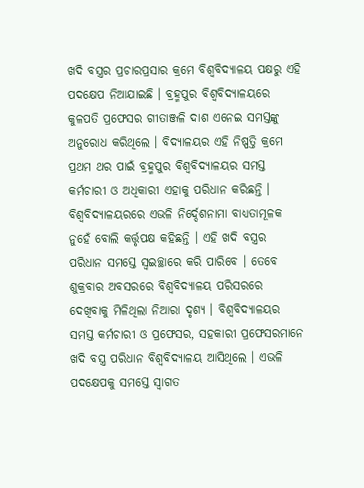ଖଦି ବସ୍ତ୍ରର ପ୍ରଚାରପ୍ରସାର କ୍ରମେ ବିଶ୍ବବିଦ୍ୟାଳୟ ପକ୍ଷରୁ ଏହି ପଦକ୍ଷେପ ନିଆଯାଇଛି । ବ୍ରହ୍ମପୁର ବିଶ୍ବବିଦ୍ୟାଳୟରେ କୁଳପତି ପ୍ରଫେସର ଗୀତାଞ୍ଜଳି ଦାଶ ଏନେଇ ସମସ୍ତଙ୍କୁ ଅନୁରୋଧ କରିଥିଲେ । ବିଦ୍ୟାଳୟର ଏହି ନିଷ୍ପତ୍ତି କ୍ରମେ ପ୍ରଥମ ଥର ପାଇଁ ବ୍ରହ୍ମପୁର ବିଶ୍ବବିଦ୍ୟାଳୟର ସମସ୍ତ କର୍ମଚାରୀ ଓ ଅଧିକାରୀ ଏହାକୁ ପରିଧାନ କରିଛନ୍ତି ।
ବିଶ୍ବବିଦ୍ୟାଳୟରରେ ଏଭଳି ନିର୍ଦ୍ଦେଶନାମା ବାଧ୍ୟତାମୂଳକ ନୁହେଁ ବୋଲି କର୍ତ୍ତୃପକ୍ଷ କହିଛନ୍ତି । ଏହି ଖଦି ବସ୍ତ୍ରର ପରିଧାନ ସମସ୍ତେ ସ୍ବଇଚ୍ଛାରେ କରି ପାରିବେ । ତେବେ ଶୁକ୍ରବାର ଅବସରରେ ବିଶ୍ବବିଦ୍ୟାଳୟ ପରିସରରେ ଦେଖିବାକୁ ମିଳିଥିଲା ନିଆରା ଦୃଶ୍ୟ । ବିଶ୍ବବିଦ୍ୟାଳୟର ସମସ୍ତ କର୍ମଚାରୀ ଓ ପ୍ରଫେସର, ସହକାରୀ ପ୍ରଫେସରମାନେ ଖଦି ବସ୍ତ୍ର ପରିଧାନ ବିଶ୍ବବିଦ୍ୟାଳୟ ଆସିଥିଲେ । ଏଭଳି ପଦକ୍ଷେପକୁ ସମସ୍ତେ ସ୍ବାଗତ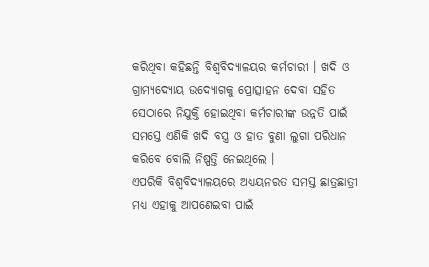କରିଥିବା କହିଛନ୍ତି ବିଶ୍ବବିଦ୍ୟାଳୟର କର୍ମଚାରୀ । ଖଦି ଓ ଗ୍ରାମ୍ୟଦ୍ୟୋୟ ଉଦ୍ୟୋଗକୁ ପ୍ରୋତ୍ସାହନ ଦେବା ସହିତ ସେଠାରେ ନିଯୁକ୍ତି ହୋଇଥିବା କର୍ମଚାରୀଙ୍କ ଉନ୍ନତି ପାଇଁ ସମସ୍ତେ ଏଣିକି ଖଦି ବସ୍ତ୍ର ଓ ହାତ ବୁଣା ଲୁଗା ପରିଧାନ କରିବେ ବୋଲି ନିଷ୍ପତ୍ତି ନେଇଥିଲେ ।
ଏପରିକି ବିଶ୍ବବିଦ୍ୟାଳୟରେ ଅଧ୍ୟୟନରତ ସମସ୍ତ ଛାତ୍ରଛାତ୍ରୀ ମଧ୍ୟ ଏହାକୁ ଆପଣେଇବା ପାଇଁ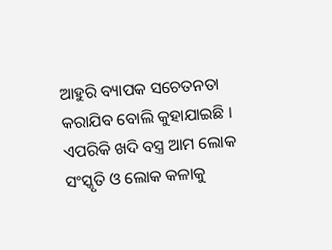ଆହୁରି ବ୍ୟାପକ ସଚେତନତା କରାଯିବ ବୋଲି କୁହାଯାଇଛି । ଏପରିକି ଖଦି ବସ୍ତ୍ର ଆମ ଲୋକ ସଂସ୍କୃତି ଓ ଲୋକ କଳାକୁ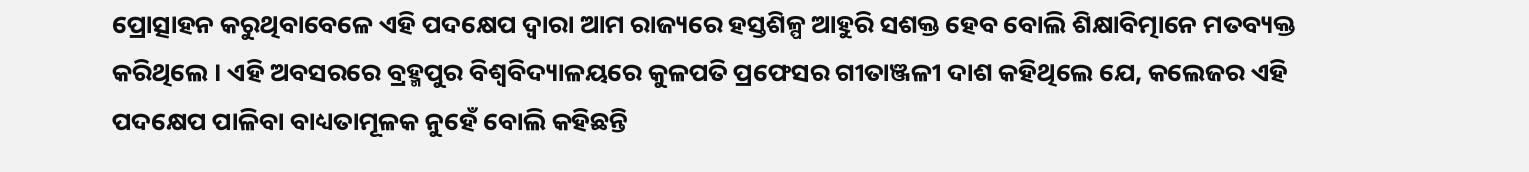ପ୍ରୋତ୍ସାହନ କରୁଥିବାବେଳେ ଏହି ପଦକ୍ଷେପ ଦ୍ବାରା ଆମ ରାଜ୍ୟରେ ହସ୍ତଶିଳ୍ପ ଆହୁରି ସଶକ୍ତ ହେବ ବୋଲି ଶିକ୍ଷାବିତ୍ମାନେ ମତବ୍ୟକ୍ତ କରିଥିଲେ । ଏହି ଅବସରରେ ବ୍ରହ୍ମପୁର ବିଶ୍ବବିଦ୍ୟାଳୟରେ କୁଳପତି ପ୍ରଫେସର ଗୀତାଞ୍ଜଳୀ ଦାଶ କହିଥିଲେ ଯେ, କଲେଜର ଏହି ପଦକ୍ଷେପ ପାଳିବା ବାଧ୍ୟତାମୂଳକ ନୁହେଁ ବୋଲି କହିଛନ୍ତି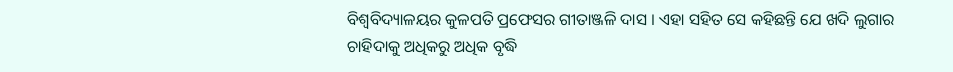ବିଶ୍ବବିଦ୍ୟାଳୟର କୁଳପତି ପ୍ରଫେସର ଗୀତାଞ୍ଜଳି ଦାସ । ଏହା ସହିତ ସେ କହିଛନ୍ତି ଯେ ଖଦି ଲୁଗାର ଚାହିଦାକୁ ଅଧିକରୁ ଅଧିକ ବୃଦ୍ଧି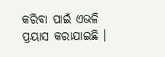କରିବା ପାଇଁ ଏଭଳି ପ୍ରୟାସ କରାଯାଇଛି ।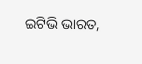ଇଟିଭି ଭାରତ,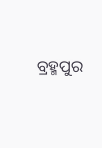ବ୍ରହ୍ମପୁର